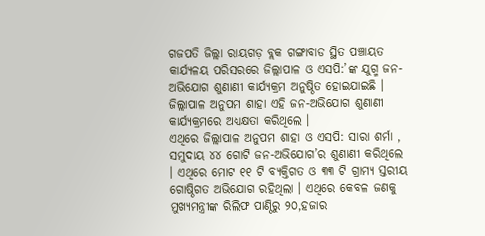ଗଜପତି ଜିଲ୍ଲା ରାୟଗଡ଼ ବ୍ଲକ ଗଙ୍ଗାବାଡ ସ୍ଥିତ ପଞ୍ଚାୟତ କାର୍ଯ୍ୟଳୟ ପରିସରରେ ଜିଲ୍ଲାପାଳ ଓ ଏସପି:’ଙ୍କ ଯୁଗ୍ମ ଜନ-ଅଭିଯୋଗ ଶୁଣାଣୀ କାର୍ଯ୍ୟକ୍ରମ ଅନୁଷ୍ଠିତ ହୋଇଯାଇଛି ।
ଜିଲ୍ଲାପାଳ ଅନୁପମ ଶାହା ଏହି ଜନ-ଅଭିଯୋଗ ଶୁଣାଣୀ କାର୍ଯ୍ୟକ୍ରମରେ ଅଧ୍ୟକ୍ଷତା କରିଥିଲେ ।
ଏଥିରେ ଜିଲ୍ଲାପାଳ ଅନୁପମ ଶାହା ଓ ଏସପି: ସାରା ଶର୍ମା , ସମୁଦାୟ ୪୪ ଗୋଟି ଜନ-ଅଭିଯୋଗ’ର ଶୁଣାଣୀ କରିଥିଲେ । ଏଥିରେ ମୋଟ ୧୧ ଟି ବ୍ୟକ୍ତିଗତ ଓ ୩୩ ଟି ଗ୍ରାମ୍ୟ ସ୍ତରୀୟ ଗୋଷ୍ଠିଗତ ଅଭିଯୋଗ ରହିଥିଲା । ଏଥିରେ କେବଳ ଜଣକୁ ମୁଖ୍ୟମନ୍ତ୍ରୀଙ୍କ ରିଲିଫ ପାଣ୍ଠିରୁ ୨୦,ହଜାର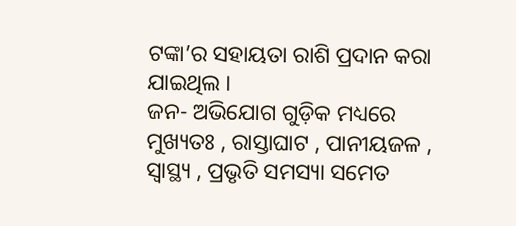ଟଙ୍କା’ର ସହାୟତା ରାଶି ପ୍ରଦାନ କରା ଯାଇଥିଲ ।
ଜନ- ଅଭିଯୋଗ ଗୁଡ଼ିକ ମଧ୍ୟରେ ମୁଖ୍ୟତଃ , ରାସ୍ତାଘାଟ , ପାନୀୟଜଳ , ସ୍ବାସ୍ଥ୍ୟ , ପ୍ରଭୃତି ସମସ୍ୟା ସମେତ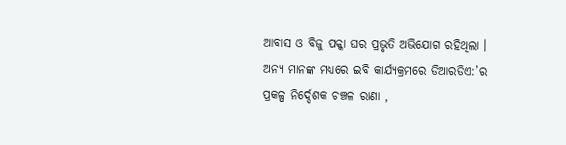ଆବାସ ଓ ବିଜୁ ପକ୍କା ଘର ପ୍ରଭୃତି ଅଭିଯୋଗ ରହିଥିଲା ।
ଅନ୍ୟ ମାନଙ୍କ ମଧ୍ୟରେ ଇବି କାର୍ଯ୍ୟକ୍ରମରେ ଡିଆରଡିଏ:’ର ପ୍ରକଳ୍ପ ନିର୍ଦ୍ଦେଶକ ଚଞ୍ଚଳ ରାଣା ,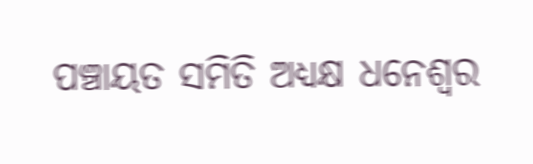ପଞ୍ଚାୟତ ସମିତି ଅଧ୍ୟକ୍ଷ ଧନେଶ୍ୱର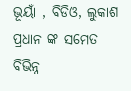ଭୂୟାଁ , ବିଡିଓ, ଲୁକାଶ ପ୍ରଧାନ ଙ୍କ ସମେତ ବିଭିନ୍ନ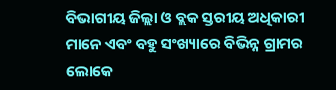ବିଭାଗୀୟ ଜିଲ୍ଲା ଓ ବ୍ଲକ ସ୍ତରୀୟ ଅଧିକାରୀ ମାନେ ଏବଂ ବହୁ ସଂଖ୍ୟାରେ ବିଭିନ୍ନ ଗ୍ରାମର ଲୋକେ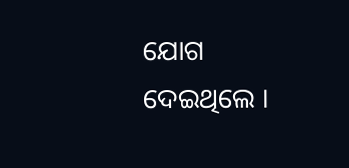ଯୋଗ ଦେଇଥିଲେ ।